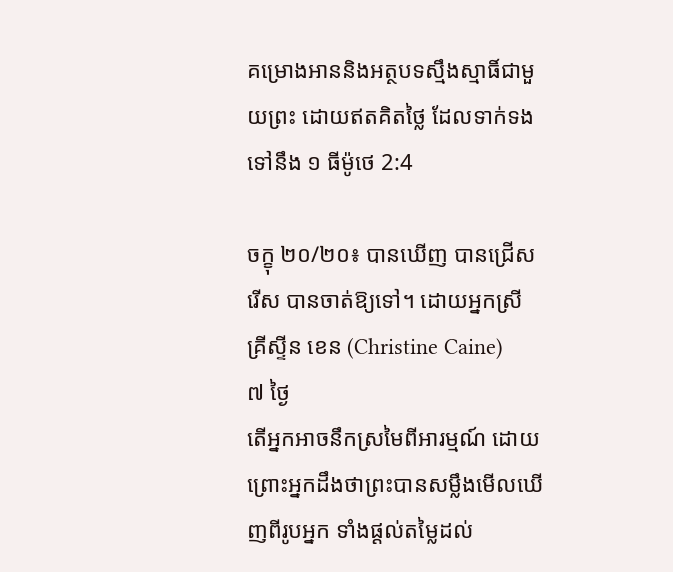គម្រោងអាននិងអត្ថបទស្មឹងស្មាធិ៍ជាមួយព្រះ ដោយឥតគិតថ្លៃ ដែលទាក់ទងទៅនឹង ១ ធីម៉ូថេ 2:4

ចក្ខុ ២០/២០៖ បានឃើញ បានជ្រើសរើស បានចាត់ឱ្យទៅ។ ដោយអ្នកស្រី គ្រីស្ទីន ខេន (Christine Caine)
៧ ថ្ងៃ
តើអ្នកអាចនឹកស្រមៃពីអារម្មណ៍ ដោយព្រោះអ្នកដឹងថាព្រះបានសម្លឹងមើលឃើញពីរូបអ្នក ទាំងផ្ដល់តម្លៃដល់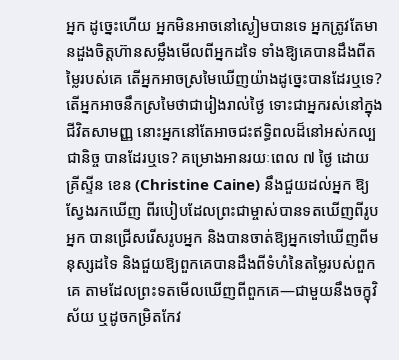អ្នក ដូច្នេះហើយ អ្នកមិនអាចនៅស្ងៀមបានទេ អ្នកត្រូវតែមានដួងចិត្តហ៊ានសម្លឹងមើលពីអ្នកដទៃ ទាំងឱ្យគេបានដឹងពីតម្លៃរបស់គេ តើអ្នកអាចស្រមៃឃើញយ៉ាងដូច្នេះបានដែរឬទេ? តើអ្នកអាចនឹកស្រមៃថាជារៀងរាល់ថ្ងៃ ទោះជាអ្នករស់នៅក្នុងជីវិតសាមញ្ញ នោះអ្នកនៅតែអាចជះឥទ្ធិពលដ៏នៅអស់កល្បជានិច្ច បានដែរឬទេ? គម្រោងអានរយៈពេល ៧ ថ្ងៃ ដោយ គ្រីស្ទីន ខេន (Christine Caine) នឹងជួយដល់អ្នក ឱ្យស្វែងរកឃើញ ពីរបៀបដែលព្រះជាម្ចាស់បានទតឃើញពីរូបអ្នក បានជ្រើសរើសរូបអ្នក និងបានចាត់ឱ្យអ្នកទៅឃើញពីមនុស្សដទៃ និងជួយឱ្យពួកគេបានដឹងពីទំហំនៃតម្លៃរបស់ពួកគេ តាមដែលព្រះទតមើលឃើញពីពួកគេ—ជាមួយនឹងចក្ខុវិស័យ ឬដូចកម្រិតកែវ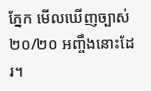ភ្នែក មើលឃើញច្បាស់ ២០/២០ អញ្ចឹងនោះដែរ។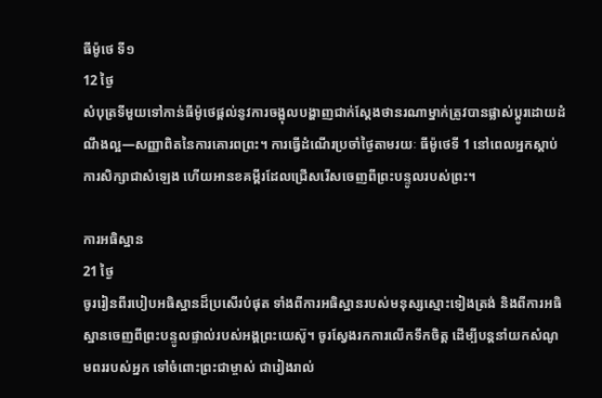ធីម៉ូថេ ទី១
12 ថ្ងៃ
សំបុត្រទីមួយទៅកាន់ធីម៉ូថេផ្តល់នូវការចង្អុលបង្ហាញជាក់ស្តែងថានរណាម្នាក់ត្រូវបានផ្លាស់ប្តូរដោយដំណឹងល្អ—សញ្ញាពិតនៃការគោរពព្រះ។ ការធ្វើដំណើរប្រចាំថ្ងៃតាមរយៈ ធីម៉ូថេទី 1 នៅពេលអ្នកស្តាប់ការសិក្សាជាសំឡេង ហើយអានខគម្ពីរដែលជ្រើសរើសចេញពីព្រះបន្ទូលរបស់ព្រះ។

ការអធិស្ឋាន
21 ថ្ងៃ
ចូររៀនពីរបៀបអធិស្ឋានដ៏ប្រសើរបំផុត ទាំងពីការអធិស្ឋានរបស់មនុស្សស្មោះទៀងត្រង់ និងពីការអធិស្ឋានចេញពីព្រះបន្ទូលផ្ទាល់របស់អង្គព្រះយេស៊ូ។ ចូរស្វែងរកការលើកទឹកចិត្ដ ដើម្បីបន្តនាំយកសំណូមពររបស់អ្នក ទៅចំពោះព្រះជាម្ចាស់ ជារៀងរាល់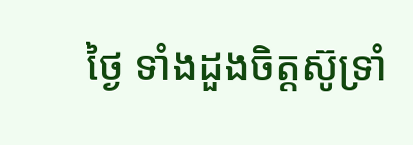ថ្ងៃ ទាំងដួងចិត្ដស៊ូទ្រាំ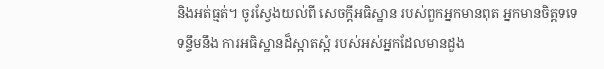និងអត់ធ្មត់។ ចូរស្វែងយល់ពី សេចក្ដីអធិស្ឋាន របស់ពួកអ្នកមានពុត អ្នកមានចិត្ដទទេ ទន្ទឹមនឹង ការអធិស្ឋានដ៏ស្អាតស្អំ របស់អស់អ្នកដែលមានដួង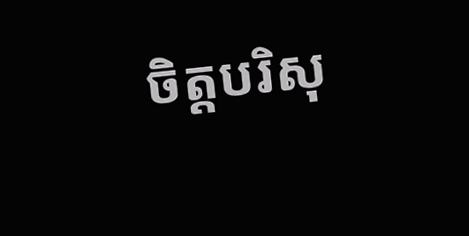ចិត្ដបរិសុ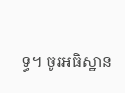ទ្ធ។ ចូរអធិស្ឋាន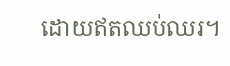ដោយឥតឈប់ឈរ។